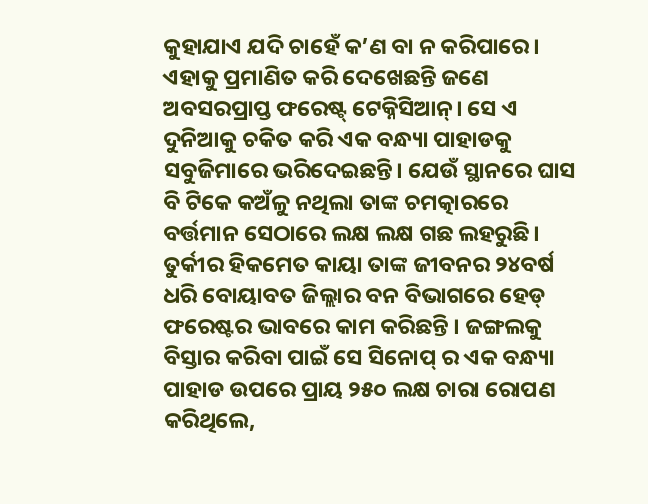କୁହାଯାଏ ଯଦି ଚାହେଁ କ’ଣ ବା ନ କରିପାରେ। ଏହାକୁ ପ୍ରମାଣିତ କରି ଦେଖେଛନ୍ତି ଜଣେ ଅବସରପ୍ରାପ୍ତ ଫରେଷ୍ଟ୍ ଟେକ୍ନିସିଆନ୍। ସେ ଏ ଦୁନିଆକୁ ଚକିତ କରି ଏକ ବନ୍ଧ୍ୟା ପାହାଡକୁ ସବୁଜିମାରେ ଭରିଦେଇଛନ୍ତି। ଯେଉଁ ସ୍ଥାନରେ ଘାସ ବି ଟିକେ କଅଁଳୁ ନଥିଲା ତାଙ୍କ ଚମତ୍କାରରେ ବର୍ତ୍ତମାନ ସେଠାରେ ଲକ୍ଷ ଲକ୍ଷ ଗଛ ଲହରୁଛି।
ତୁର୍କୀର ହିକମେତ କାୟା ତାଙ୍କ ଜୀବନର ୨୪ବର୍ଷ ଧରି ବୋୟାବତ ଜିଲ୍ଲାର ବନ ବିଭାଗରେ ହେଡ୍ ଫରେଷ୍ଟର ଭାବରେ କାମ କରିଛନ୍ତି । ଜଙ୍ଗଲକୁ ବିସ୍ତାର କରିବା ପାଇଁ ସେ ସିନୋପ୍ ର ଏକ ବନ୍ଧ୍ୟା ପାହାଡ ଉପରେ ପ୍ରାୟ ୨୫୦ ଲକ୍ଷ ଚାରା ରୋପଣ କରିଥିଲେ,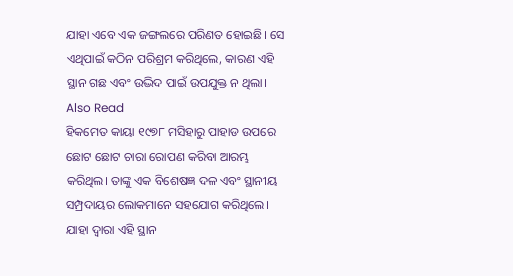ଯାହା ଏବେ ଏକ ଜଙ୍ଗଲରେ ପରିଣତ ହୋଇଛି। ସେ ଏଥିପାଇଁ କଠିନ ପରିଶ୍ରମ କରିଥିଲେ, କାରଣ ଏହି ସ୍ଥାନ ଗଛ ଏବଂ ଉଦ୍ଭିଦ ପାଇଁ ଉପଯୁକ୍ତ ନ ଥିଲା।
Also Read
ହିକମେତ କାୟା ୧୯୭୮ ମସିହାରୁ ପାହାଡ ଉପରେ ଛୋଟ ଛୋଟ ଚାରା ରୋପଣ କରିବା ଆରମ୍ଭ କରିଥିଲ। ତାଙ୍କୁ ଏକ ବିଶେଷଜ୍ଞ ଦଳ ଏବଂ ସ୍ଥାନୀୟ ସମ୍ପ୍ରଦାୟର ଲୋକମାନେ ସହଯୋଗ କରିଥିଲେ। ଯାହା ଦ୍ୱାରା ଏହି ସ୍ଥାନ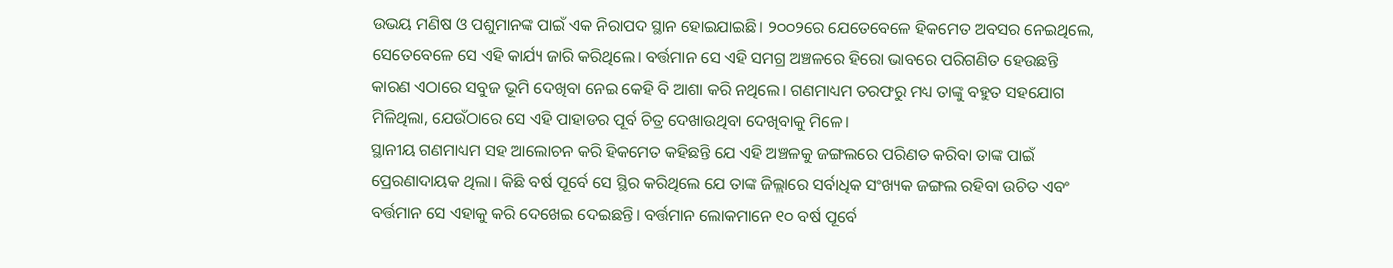ଉଭୟ ମଣିଷ ଓ ପଶୁମାନଙ୍କ ପାଇଁ ଏକ ନିରାପଦ ସ୍ଥାନ ହୋଇଯାଇଛି। ୨୦୦୨ରେ ଯେତେବେଳେ ହିକମେତ ଅବସର ନେଇଥିଲେ, ସେତେବେଳେ ସେ ଏହି କାର୍ଯ୍ୟ ଜାରି କରିଥିଲେ। ବର୍ତ୍ତମାନ ସେ ଏହି ସମଗ୍ର ଅଞ୍ଚଳରେ ହିରୋ ଭାବରେ ପରିଗଣିତ ହେଉଛନ୍ତି କାରଣ ଏଠାରେ ସବୁଜ ଭୂମି ଦେଖିବା ନେଇ କେହି ବି ଆଶା କରି ନଥିଲେ। ଗଣମାଧ୍ୟମ ତରଫରୁ ମଧ୍ୟ ତାଙ୍କୁ ବହୁତ ସହଯୋଗ ମିଳିଥିଲା, ଯେଉଁଠାରେ ସେ ଏହି ପାହାଡର ପୂର୍ବ ଚିତ୍ର ଦେଖାଉଥିବା ଦେଖିବାକୁ ମିଳେ।
ସ୍ଥାନୀୟ ଗଣମାଧ୍ୟମ ସହ ଆଲୋଚନ କରି ହିକମେତ କହିଛନ୍ତି ଯେ ଏହି ଅଞ୍ଚଳକୁ ଜଙ୍ଗଲରେ ପରିଣତ କରିବା ତାଙ୍କ ପାଇଁ ପ୍ରେରଣାଦାୟକ ଥିଲା। କିଛି ବର୍ଷ ପୂର୍ବେ ସେ ସ୍ଥିର କରିଥିଲେ ଯେ ତାଙ୍କ ଜିଲ୍ଲାରେ ସର୍ବାଧିକ ସଂଖ୍ୟକ ଜଙ୍ଗଲ ରହିବା ଉଚିତ ଏବଂ ବର୍ତ୍ତମାନ ସେ ଏହାକୁ କରି ଦେଖେଇ ଦେଇଛନ୍ତି। ବର୍ତ୍ତମାନ ଲୋକମାନେ ୧୦ ବର୍ଷ ପୂର୍ବେ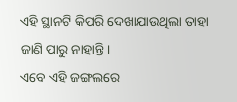ଏହି ସ୍ଥାନଟି କିପରି ଦେଖାଯାଉଥିଲା ତାହା ଜାଣି ପାରୁ ନାହାନ୍ତି।
ଏବେ ଏହି ଜଙ୍ଗଲରେ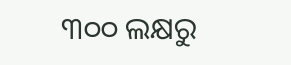୩୦୦ ଲକ୍ଷରୁ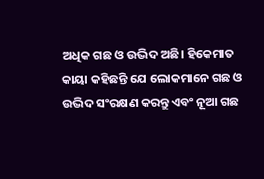ଅଧିକ ଗଛ ଓ ଉଦ୍ଭିଦ ଅଛି। ହିକେମାତ କାୟା କହିଛନ୍ତି ଯେ ଲୋକମାନେ ଗଛ ଓ ଉଦ୍ଭିଦ ସଂରକ୍ଷଣ କରନ୍ତୁ ଏବଂ ନୂଆ ଗଛ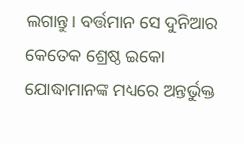ଲଗାନ୍ତୁ। ବର୍ତ୍ତମାନ ସେ ଦୁନିଆର କେତେକ ଶ୍ରେଷ୍ଠ ଇକୋ ଯୋଦ୍ଧାମାନଙ୍କ ମଧ୍ୟରେ ଅନ୍ତର୍ଭୁକ୍ତ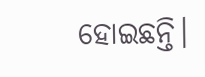ହୋଇଛନ୍ତି।